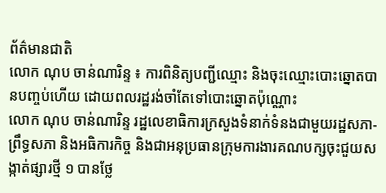ព័ត៌មានជាតិ
លោក ណុប ចាន់ណារិន្ទ ៖ ការពិនិត្យបញ្ជីឈ្មោះ និងចុះឈ្មោះបោះឆ្នោតបានបញ្ចប់ហើយ ដោយពលរដ្ឋរង់ចាំតែទៅបោះឆ្នោតប៉ុណ្ណោះ
លោក ណុប ចាន់ណារិន្ទ រដ្ឋលេខាធិការក្រសួងទំនាក់ទំនងជាមួយរដ្ឋសភា-ព្រឹទ្ធសភា និងអធិការកិច្ច និងជាអនុប្រធានក្រុមការងារគណបក្សចុះជួយសង្កាត់ផ្សារថ្មី ១ បានថ្លែ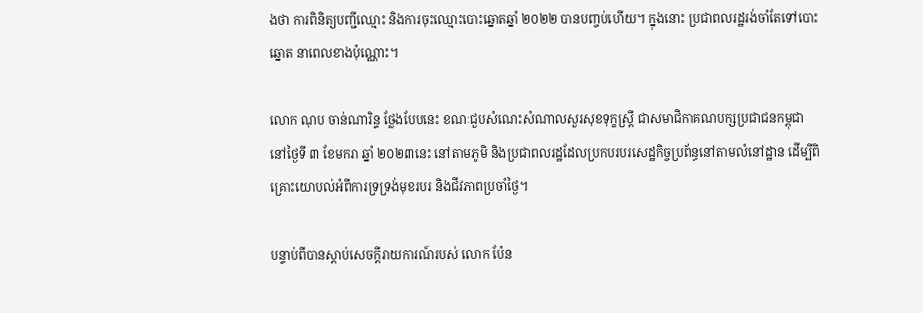ងថា ការពិនិត្យបញ្ជីឈ្មោះ និងការចុះឈ្មោះបោះឆ្នោតឆ្នាំ ២០២២ បានបញ្ចប់ហើយ។ ក្នុងនោះ ប្រជាពលរដ្ឋរង់ចាំតែទៅបោះឆ្នោត នាពេលខាងប៉ុណ្ណោះ។

លោក ណុប ចាន់ណារិន្ទ ថ្លែងបែបនេះ ខណៈជួបសំណេះសំណាលសួរសុខទុក្ខស្ត្រី ជាសមាជិកាគណបក្សប្រជាជនកម្ពុជា នៅថ្ងៃទី ៣ ខែមករា ឆ្នាំ ២០២៣នេះ នៅតាមភូមិ និងប្រជាពលរដ្ឋដែលប្រកបរបរសេដ្ឋកិច្ចប្រព័ន្ធនៅតាមលំនៅដ្ឋាន ដើម្បីពិគ្រោះយោបល់អំពីការទ្រទ្រង់មុខរបរ និងជីវភាពប្រចាំថ្ងៃ។

បន្ទាប់ពីបានស្តាប់សេចក្តីរាយការណ៍របស់ លោក ប៉ែន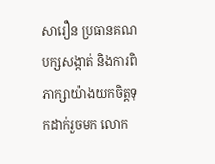សារឿន ប្រធានគណបក្សសង្កាត់ និងការពិភាក្សាយ៉ាងយកចិត្តទុកដាក់រួចមក លោក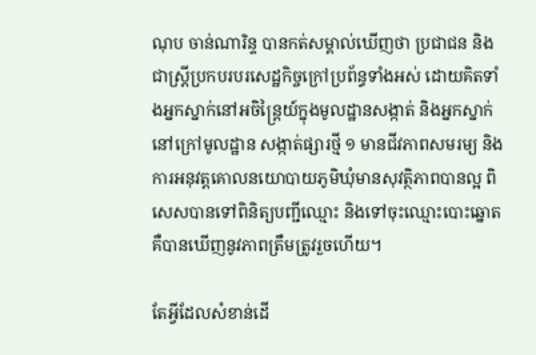ណុប ចាន់ណារិន្ទ បានកត់សម្គាល់ឃើញថា ប្រជាជន និង ជាស្ត្រីប្រកបរបរសេដ្ឋកិច្ចក្រៅប្រព័ន្ធទាំងអស់ ដោយគិតទាំងអ្នកស្នាក់នៅអចិន្ត្រៃយ៍ក្នុងមូលដ្ឋានសង្កាត់ និងអ្នកស្នាក់នៅក្រៅមូលដ្ឋាន សង្កាត់ផ្សារថ្មី ១ មានជីវភាពសមរម្យ និងការអនុវត្តគោលនយោបាយភូមិឃុំមានសុវត្ថិភាពបានល្អ ពិសេសបានទៅពិនិត្យបញ្ជីឈ្មោះ និងទៅចុះឈ្មោះបោះឆ្នោត គឺបានឃើញនូវភាពត្រឹមត្រូវរួចហើយ។

តែអ្វីដែលសំខាន់ដើ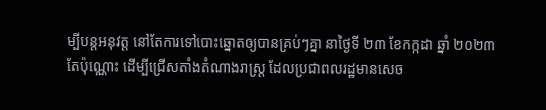ម្បីបន្តអនុវត្ត នៅតែការទៅបោះឆ្នោតឲ្យបានគ្រប់ៗគ្នា នាថ្ងៃទី ២៣ ខែកក្កដា ឆ្នាំ ២០២៣តែប៉ុណ្ណោះ ដើម្បីជ្រើសតាំងតំណាងរាស្ត្រ ដែលប្រជាពលរដ្ឋមានសេច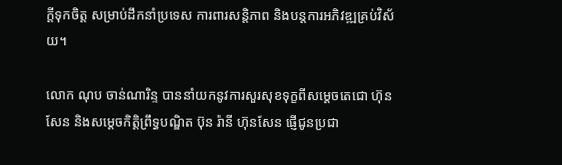ក្តីទុកចិត្ត សម្រាប់ដឹកនាំប្រទេស ការពារសន្តិភាព និងបន្តការអភិវឌ្ឍគ្រប់វិស័យ។

លោក ណុប ចាន់ណារិន្ទ បាននាំយកនូវការសួរសុខទុក្ខពីសម្តេចតេជោ ហ៊ុន សែន និងសម្តេចកិត្តិព្រឹទ្ធបណ្ឌិត ប៊ុន រ៉ានី ហ៊ុនសែន ផ្ញើជូនប្រជា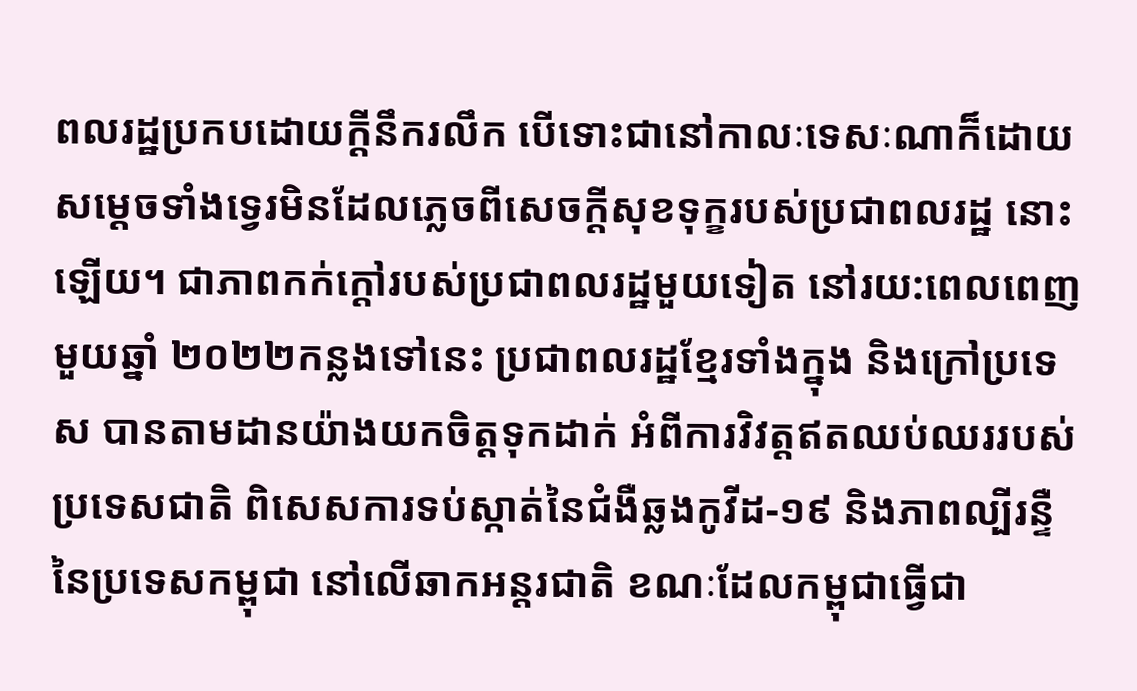ពលរដ្ឋប្រកបដោយក្តីនឹករលឹក បើទោះជានៅកាលៈទេសៈណាក៏ដោយ សម្តេចទាំងទ្វេរមិនដែលភ្លេចពីសេចក្តីសុខទុក្ខរបស់ប្រជាពលរដ្ឋ នោះឡើយ។ ជាភាពកក់ក្តៅរបស់ប្រជាពលរដ្ឋមួយទៀត នៅរយ:ពេលពេញមួយឆ្នាំ ២០២២កន្លងទៅនេះ ប្រជាពលរដ្ឋខ្មែរទាំងក្នុង និងក្រៅប្រទេស បានតាមដានយ៉ាងយកចិត្តទុកដាក់ អំពីការវិវត្តឥតឈប់ឈររបស់ប្រទេសជាតិ ពិសេសការទប់ស្កាត់នៃជំងឺឆ្លងកូវីដ-១៩ និងភាពល្បីរន្ទឺនៃប្រទេសកម្ពុជា នៅលើឆាកអន្តរជាតិ ខណៈដែលកម្ពុជាធ្វើជា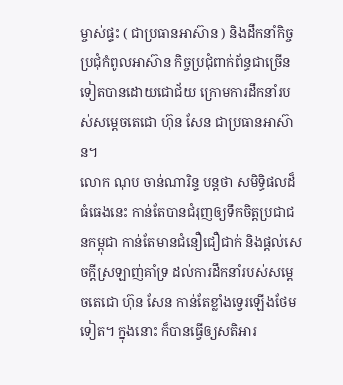ម្ចាស់ផ្ទះ ( ជាប្រធានអាស៊ាន ) និងដឹកនាំកិច្ចប្រជុំកំពូលអាស៊ាន កិច្ចប្រជុំពាក់ព័ន្ធជាច្រើនទៀតបានដោយជោជ័យ ក្រោមការដឹកនាំរបស់សម្តេចតេជោ ហ៊ុន សែន ជាប្រធានអាស៊ាន។
លោក ណុប ចាន់ណារិន្ទ បន្តថា សមិទ្ធិផលដ៏ធំធេងនេះ កាន់តែបានជំរុញឲ្យទឹកចិត្តប្រជាជនកម្ពុជា កាន់តែមានជំនឿជឿជាក់ និងផ្តល់សេចក្តីស្រឡាញ់គាំទ្រ ដល់ការដឹកនាំរបស់សម្តេចតេជោ ហ៊ុន សែន កាន់តែខ្លាំងទ្វេរឡើងថែមទៀត។ ក្នុងនោះ ក៏បានធ្វើឲ្យសតិអារ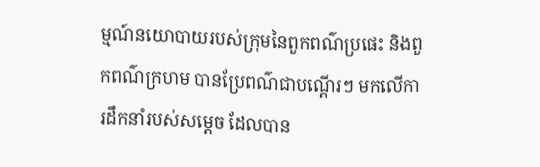ម្មណ៍នយោបាយរបស់ក្រុមនៃពួកពណ៌ប្រផេះ និងពួកពណ៌ក្រហម បានប្រែពណ៌ជាបណ្តើរៗ មកលើការដឹកនាំរបស់សម្តេច ដែលបាន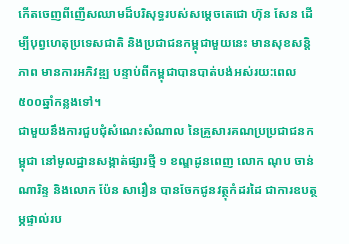កើតចេញពីញើសឈាមដ៏បរិសុទ្ធរបស់សម្តេចតេជោ ហ៊ុន សែន ដើម្បីបុព្វហេតុប្រទេសជាតិ និងប្រជាជនកម្ពុជាមួយនេះ មានសុខសន្តិភាព មានការអភិវឌ្ឍ បន្ទាប់ពីកម្ពុជាបានបាត់បង់អស់រយ:ពេល ៥០០ឆ្នាំកន្លងទៅ។
ជាមួយនឹងការជួបជុំសំណេះសំណាល នៃគ្រួសារគណប្រប្រជាជនកម្ពុជា នៅមូលដ្ឋានសង្កាត់ផ្សារថ្មី ១ ខណ្ឌដូនពេញ លោក ណុប ចាន់ណារិន្ទ និងលោក ប៉ែន សារឿន បានចែកជូនវត្ថុកំដរដៃ ជាការឧបត្ថម្ភផ្ទាល់រប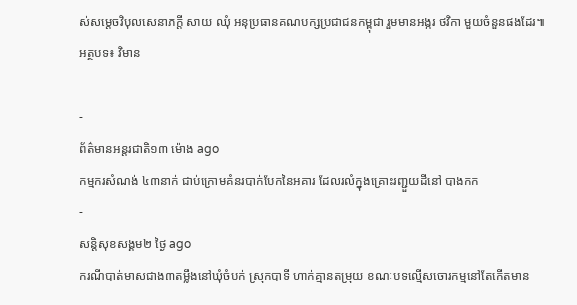ស់សម្តេចវិបុលសេនាភក្តី សាយ ឈុំ អនុប្រធានគណបក្សប្រជាជនកម្ពុជា រួមមានអង្ករ ថវិកា មួយចំនួនផងដែរ៕
អត្ថបទ៖ វិមាន

-
ព័ត៌មានអន្ដរជាតិ១៣ ម៉ោង ago
កម្មករសំណង់ ៤៣នាក់ ជាប់ក្រោមគំនរបាក់បែកនៃអគារ ដែលរលំក្នុងគ្រោះរញ្ជួយដីនៅ បាងកក
-
សន្តិសុខសង្គម២ ថ្ងៃ ago
ករណីបាត់មាសជាង៣តម្លឹងនៅឃុំចំបក់ ស្រុកបាទី ហាក់គ្មានតម្រុយ ខណៈបទល្មើសចោរកម្មនៅតែកើតមាន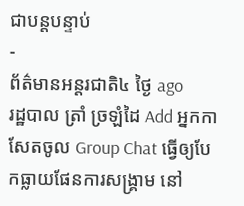ជាបន្តបន្ទាប់
-
ព័ត៌មានអន្ដរជាតិ៤ ថ្ងៃ ago
រដ្ឋបាល ត្រាំ ច្រឡំដៃ Add អ្នកកាសែតចូល Group Chat ធ្វើឲ្យបែកធ្លាយផែនការសង្គ្រាម នៅ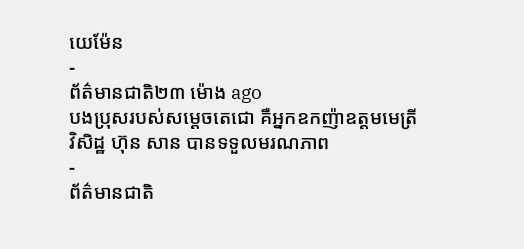យេម៉ែន
-
ព័ត៌មានជាតិ២៣ ម៉ោង ago
បងប្រុសរបស់សម្ដេចតេជោ គឺអ្នកឧកញ៉ាឧត្តមមេត្រីវិសិដ្ឋ ហ៊ុន សាន បានទទួលមរណភាព
-
ព័ត៌មានជាតិ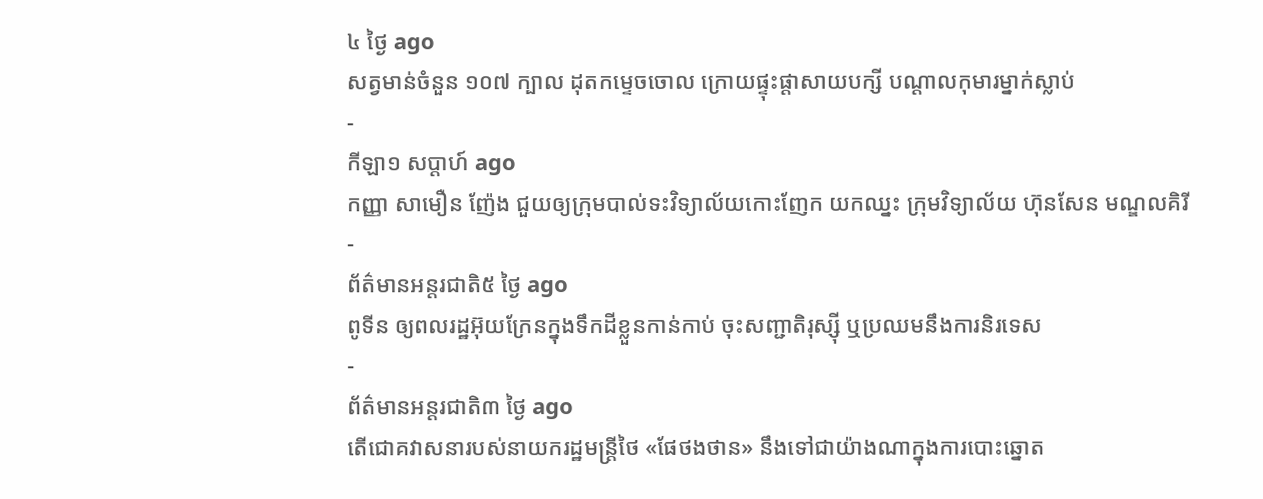៤ ថ្ងៃ ago
សត្វមាន់ចំនួន ១០៧ ក្បាល ដុតកម្ទេចចោល ក្រោយផ្ទុះផ្ដាសាយបក្សី បណ្តាលកុមារម្នាក់ស្លាប់
-
កីឡា១ សប្តាហ៍ ago
កញ្ញា សាមឿន ញ៉ែង ជួយឲ្យក្រុមបាល់ទះវិទ្យាល័យកោះញែក យកឈ្នះ ក្រុមវិទ្យាល័យ ហ៊ុនសែន មណ្ឌលគិរី
-
ព័ត៌មានអន្ដរជាតិ៥ ថ្ងៃ ago
ពូទីន ឲ្យពលរដ្ឋអ៊ុយក្រែនក្នុងទឹកដីខ្លួនកាន់កាប់ ចុះសញ្ជាតិរុស្ស៊ី ឬប្រឈមនឹងការនិរទេស
-
ព័ត៌មានអន្ដរជាតិ៣ ថ្ងៃ ago
តើជោគវាសនារបស់នាយករដ្ឋមន្ត្រីថៃ «ផែថងថាន» នឹងទៅជាយ៉ាងណាក្នុងការបោះឆ្នោត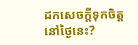ដកសេចក្តីទុកចិត្តនៅថ្ងៃនេះ?